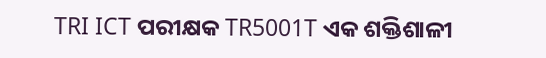TRI ICT ପରୀକ୍ଷକ TR5001T ଏକ ଶକ୍ତିଶାଳୀ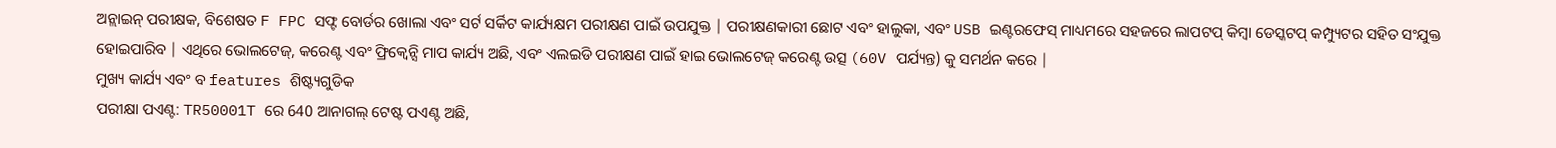ଅନ୍ଲାଇନ୍ ପରୀକ୍ଷକ, ବିଶେଷତ F FPC ସଫ୍ଟ ବୋର୍ଡର ଖୋଲା ଏବଂ ସର୍ଟ ସର୍କିଟ କାର୍ଯ୍ୟକ୍ଷମ ପରୀକ୍ଷଣ ପାଇଁ ଉପଯୁକ୍ତ | ପରୀକ୍ଷଣକାରୀ ଛୋଟ ଏବଂ ହାଲୁକା, ଏବଂ USB ଇଣ୍ଟରଫେସ୍ ମାଧ୍ୟମରେ ସହଜରେ ଲାପଟପ୍ କିମ୍ବା ଡେସ୍କଟପ୍ କମ୍ପ୍ୟୁଟର ସହିତ ସଂଯୁକ୍ତ ହୋଇପାରିବ | ଏଥିରେ ଭୋଲଟେଜ୍, କରେଣ୍ଟ ଏବଂ ଫ୍ରିକ୍ୱେନ୍ସି ମାପ କାର୍ଯ୍ୟ ଅଛି, ଏବଂ ଏଲଇଡି ପରୀକ୍ଷଣ ପାଇଁ ହାଇ ଭୋଲଟେଜ୍ କରେଣ୍ଟ ଉତ୍ସ (60V ପର୍ଯ୍ୟନ୍ତ) କୁ ସମର୍ଥନ କରେ |
ମୁଖ୍ୟ କାର୍ଯ୍ୟ ଏବଂ ବ features ଶିଷ୍ଟ୍ୟଗୁଡିକ
ପରୀକ୍ଷା ପଏଣ୍ଟ: TR50001T ରେ 640 ଆନାଗଲ୍ ଟେଷ୍ଟ ପଏଣ୍ଟ ଅଛି,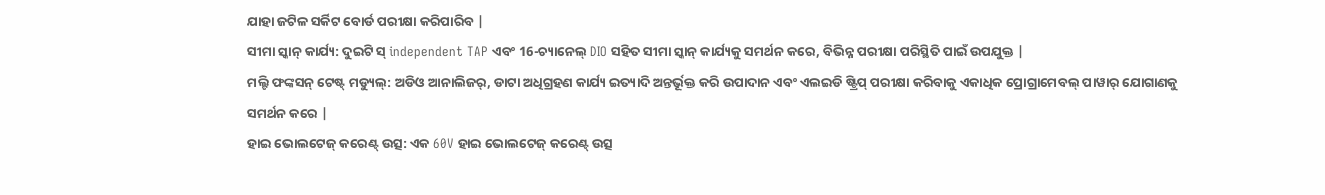ଯାହା ଜଟିଳ ସର୍କିଟ ବୋର୍ଡ ପରୀକ୍ଷା କରିପାରିବ |
ସୀମା ସ୍କାନ୍ କାର୍ଯ୍ୟ: ଦୁଇଟି ସ୍ independent TAP ଏବଂ 16-ଚ୍ୟାନେଲ୍ DIO ସହିତ ସୀମା ସ୍କାନ୍ କାର୍ଯ୍ୟକୁ ସମର୍ଥନ କରେ, ବିଭିନ୍ନ ପରୀକ୍ଷା ପରିସ୍ଥିତି ପାଇଁ ଉପଯୁକ୍ତ |
ମଲ୍ଟି ଫଙ୍କସନ୍ ଟେଷ୍ଟ୍ ମଡ୍ୟୁଲ୍: ଅଡିଓ ଆନାଲିଜର୍, ଡାଟା ଅଧିଗ୍ରହଣ କାର୍ଯ୍ୟ ଇତ୍ୟାଦି ଅନ୍ତର୍ଭୂକ୍ତ କରି ଉପାଦାନ ଏବଂ ଏଲଇଡି ଷ୍ଟ୍ରିପ୍ ପରୀକ୍ଷା କରିବାକୁ ଏକାଧିକ ପ୍ରୋଗ୍ରାମେବଲ୍ ପାୱାର୍ ଯୋଗାଣକୁ ସମର୍ଥନ କରେ |
ହାଇ ଭୋଲଟେଜ୍ କରେଣ୍ଟ୍ ଉତ୍ସ: ଏକ 60V ହାଇ ଭୋଲଟେଜ୍ କରେଣ୍ଟ୍ ଉତ୍ସ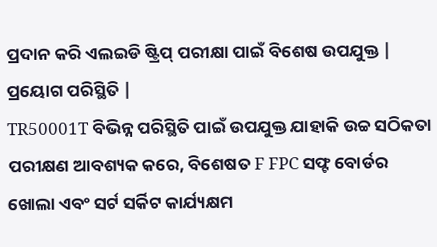ପ୍ରଦାନ କରି ଏଲଇଡି ଷ୍ଟ୍ରିପ୍ ପରୀକ୍ଷା ପାଇଁ ବିଶେଷ ଉପଯୁକ୍ତ |
ପ୍ରୟୋଗ ପରିସ୍ଥିତି |
TR50001T ବିଭିନ୍ନ ପରିସ୍ଥିତି ପାଇଁ ଉପଯୁକ୍ତ ଯାହାକି ଉଚ୍ଚ ସଠିକତା ପରୀକ୍ଷଣ ଆବଶ୍ୟକ କରେ, ବିଶେଷତ F FPC ସଫ୍ଟ ବୋର୍ଡର ଖୋଲା ଏବଂ ସର୍ଟ ସର୍କିଟ କାର୍ଯ୍ୟକ୍ଷମ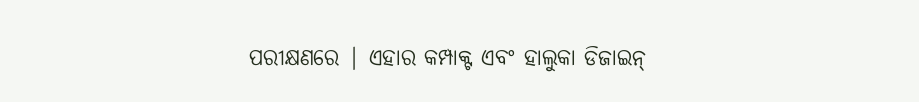ପରୀକ୍ଷଣରେ | ଏହାର କମ୍ପାକ୍ଟ ଏବଂ ହାଲୁକା ଡିଜାଇନ୍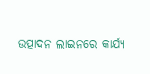ଉତ୍ପାଦନ ଲାଇନରେ କାର୍ଯ୍ୟ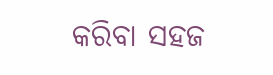କରିବା ସହଜ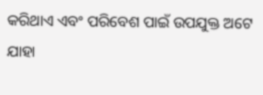କରିଥାଏ ଏବଂ ପରିବେଶ ପାଇଁ ଉପଯୁକ୍ତ ଅଟେ ଯାହା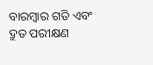ବାରମ୍ବାର ଗତି ଏବଂ ଦ୍ରୁତ ପରୀକ୍ଷଣ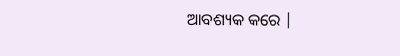ଆବଶ୍ୟକ କରେ |